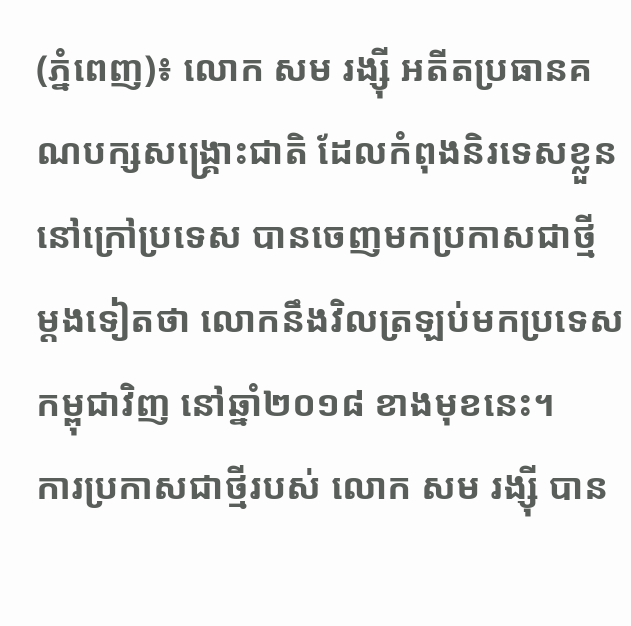(ភ្នំពេញ)៖ លោក សម រង្ស៊ី អតីតប្រធានគណបក្សសង្រ្គោះជាតិ ដែលកំពុងនិរទេសខ្លួននៅក្រៅប្រទេស បានចេញមកប្រកាសជាថ្មី ម្តងទៀតថា លោកនឹងវិលត្រឡប់មកប្រទេសកម្ពុជាវិញ នៅឆ្នាំ២០១៨ ខាងមុខនេះ។
ការប្រកាសជាថ្មីរបស់ លោក សម រង្ស៊ី បាន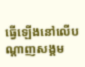ធ្វើឡើងនៅលើបណ្តាញសង្គម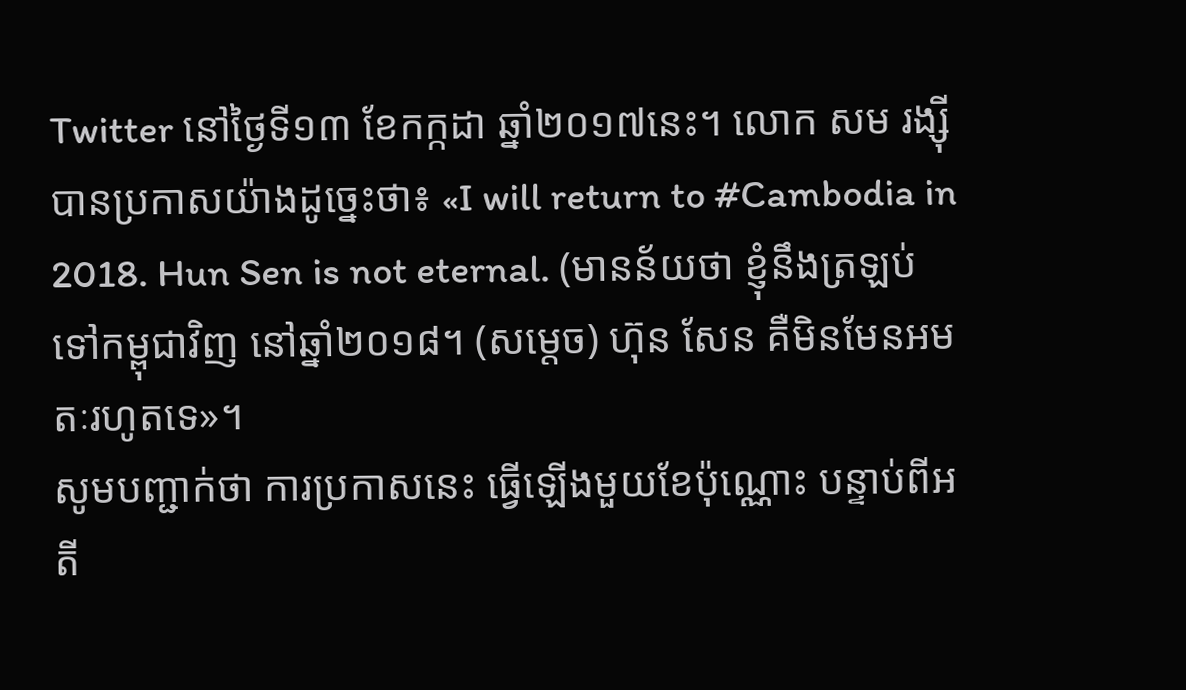Twitter នៅថ្ងៃទី១៣ ខែកក្កដា ឆ្នាំ២០១៧នេះ។ លោក សម រង្ស៊ី បានប្រកាសយ៉ាងដូច្នេះថា៖ «I will return to #Cambodia in 2018. Hun Sen is not eternal. (មានន័យថា ខ្ញុំនឹងត្រឡប់ទៅកម្ពុជាវិញ នៅឆ្នាំ២០១៨។ (សម្តេច) ហ៊ុន សែន គឺមិនមែនអមតៈរហូតទេ»។
សូមបញ្ជាក់ថា ការប្រកាសនេះ ធ្វើឡើងមួយខែប៉ុណ្ណោះ បន្ទាប់ពីអតី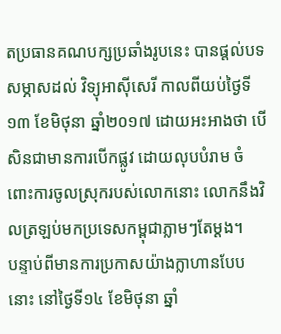តប្រធានគណបក្សប្រឆាំងរូបនេះ បានផ្តល់បទសម្ភាសដល់ វិទ្យុអាស៊ីសេរី កាលពីយប់ថ្ងៃទី១៣ ខែមិថុនា ឆ្នាំ២០១៧ ដោយអះអាងថា បើសិនជាមានការបើកផ្លូវ ដោយលុបបំរាម ចំពោះការចូលស្រុករបស់លោកនោះ លោកនឹងវិលត្រឡប់មកប្រទេសកម្ពុជាភ្លាមៗតែម្តង។
បន្ទាប់ពីមានការប្រកាសយ៉ាងក្លាហានបែបនោះ នៅថ្ងៃទី១៤ ខែមិថុនា ឆ្នាំ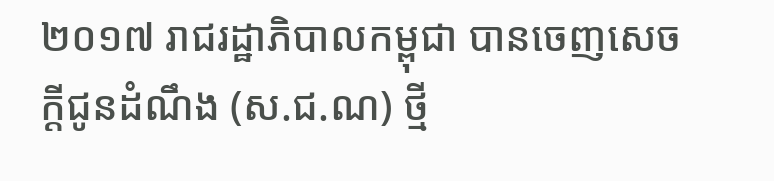២០១៧ រាជរដ្ឋាភិបាលកម្ពុជា បានចេញសេចក្តីជូនដំណឹង (ស.ជ.ណ) ថ្មី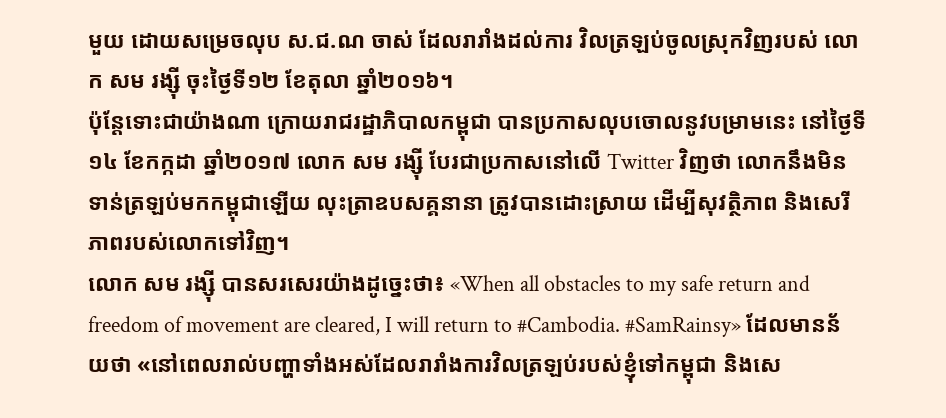មួយ ដោយសម្រេចលុប ស.ជ.ណ ចាស់ ដែលរារាំងដល់ការ វិលត្រឡប់ចូលស្រុកវិញរបស់ លោក សម រង្ស៊ី ចុះថ្ងៃទី១២ ខែតុលា ឆ្នាំ២០១៦។
ប៉ុន្តែទោះជាយ៉ាងណា ក្រោយរាជរដ្ឋាភិបាលកម្ពុជា បានប្រកាសលុបចោលនូវបម្រាមនេះ នៅថ្ងៃទី១៤ ខែកក្កដា ឆ្នាំ២០១៧ លោក សម រង្ស៊ី បែរជាប្រកាសនៅលើ Twitter វិញថា លោកនឹងមិនទាន់ត្រឡប់មកកម្ពុជាឡើយ លុះត្រាឧបសគ្គនានា ត្រូវបានដោះស្រាយ ដើម្បីសុវត្ថិភាព និងសេរីភាពរបស់លោកទៅវិញ។
លោក សម រង្ស៊ី បានសរសេរយ៉ាងដូច្នេះថា៖ «When all obstacles to my safe return and freedom of movement are cleared, I will return to #Cambodia. #SamRainsy» ដែលមានន័យថា «នៅពេលរាល់បញ្ហាទាំងអស់ដែលរារាំងការវិលត្រឡប់របស់ខ្ញុំទៅកម្ពុជា និងសេ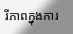រីភាពក្នុងការ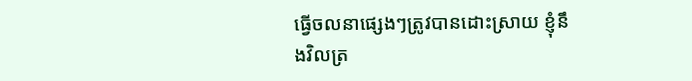ធ្វើចលនាផ្សេងៗត្រូវបានដោះស្រាយ ខ្ញុំនឹងវិលត្រ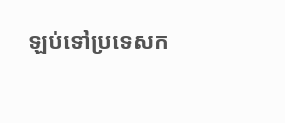ឡប់ទៅប្រទេសក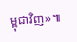ម្ពុជាវិញ»៕